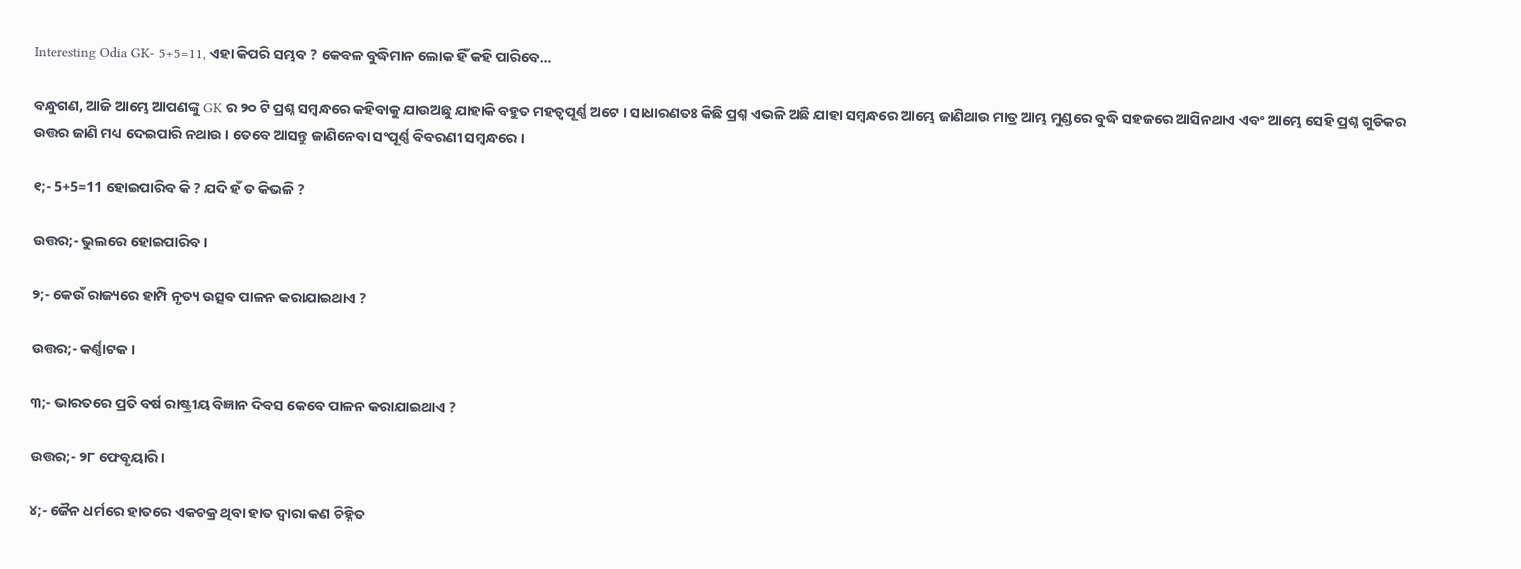Interesting Odia GK- 5+5=11, ଏହା କିପରି ସମ୍ଭବ ? କେବଳ ବୁଦ୍ଧିମାନ ଲୋକ ହିଁ କହି ପାରିବେ…

ବନ୍ଧୁଗଣ, ଆଜି ଆମ୍ଭେ ଆପଣଙ୍କୁ GK ର ୨୦ ଟି ପ୍ରଶ୍ନ ସମ୍ବନ୍ଧରେ କହିବାକୁ ଯାଉଅଛୁ ଯାହାକି ବହୁତ ମହତ୍ଵପୂର୍ଣ୍ଣ ଅଟେ । ସାଧାରଣତଃ କିଛି ପ୍ରଶ୍ନ ଏଭଳି ଅଛି ଯାହା ସମ୍ବନ୍ଧରେ ଆମ୍ଭେ ଜାଣିଥାଉ ମାତ୍ର ଆମ୍ଭ ମୁଣ୍ଡରେ ବୁଦ୍ଧି ସହଜରେ ଆସିନଥାଏ ଏବଂ ଆମ୍ଭେ ସେହି ପ୍ରଶ୍ନ ଗୁଡିକର ଉତ୍ତର ଜାଣି ମଧ୍ୟ ଦେଇପାରି ନଥାଉ । ତେବେ ଆସନ୍ତୁ ଜାଣିନେବା ସଂପୂର୍ଣ୍ଣ ବିବରଣୀ ସମ୍ବନ୍ଧରେ ।

୧;- 5+5=11 ହୋଇପାରିବ କି ? ଯଦି ହଁ ତ କିଭଳି ?

ଉତ୍ତର;- ଭୁଲରେ ହୋଇପାରିବ ।

୨;- କେଉଁ ରାଜ୍ୟରେ ହାମ୍ପି ନୃତ୍ୟ ଉତ୍ସବ ପାଳନ କରାଯାଇଥାଏ ?

ଉତ୍ତର;- କର୍ଣ୍ଣାଟକ ।

୩;- ଭାରତରେ ପ୍ରତି ବର୍ଷ ରାଷ୍ଟ୍ରୀୟ ବିଜ୍ଞାନ ଦିବସ କେବେ ପାଳନ କରାଯାଇଥାଏ ?

ଉତ୍ତର;- ୨୮ ଫେବୃୟାରି ।

୪;- ଜୈନ ଧର୍ମରେ ହାତରେ ଏକଚକ୍ର ଥିବା ହାତ ଦ୍ଵାରା କଣ ଚିହ୍ନିତ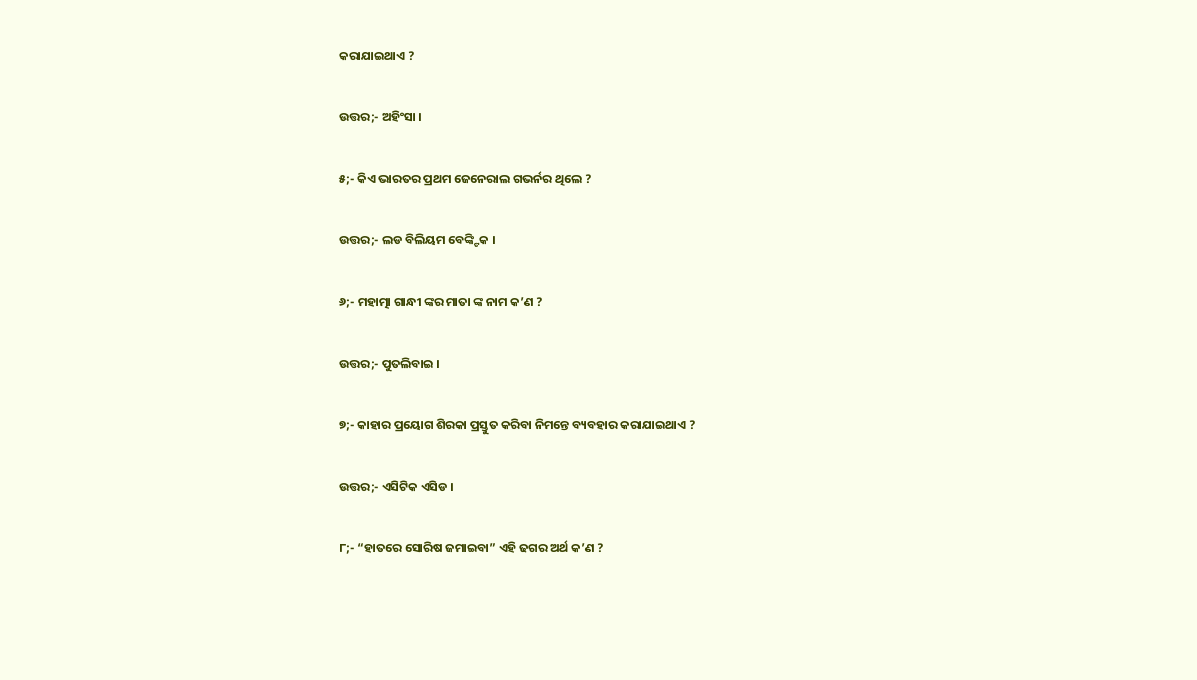କରାଯାଇଥାଏ ?

ଉତ୍ତର;- ଅହିଂସା ।

୫;- କିଏ ଭାରତର ପ୍ରଥମ ଜେନେରାଲ ଗଭର୍ନର ଥିଲେ ?

ଉତ୍ତର;- ଲଡ ବିଲିୟମ ବେଙ୍କ୍ଟିକ ।

୬;- ମହାତ୍ମା ଗାନ୍ଧୀ ଙ୍କର ମାତା ଙ୍କ ନାମ କ’ଣ ?

ଉତ୍ତର;- ପୁତଲିବାଇ ।

୭;- କାହାର ପ୍ରୟୋଗ ଶିରକା ପ୍ରସ୍ତୁତ କରିବା ନିମନ୍ତେ ବ୍ୟବହାର କରାଯାଇଥାଏ ?

ଉତ୍ତର;- ଏସିଟିକ ଏସିଡ ।

୮;- “ହାତରେ ସୋରିଷ ଜମାଇବା” ଏହି ଢଗର ଅର୍ଥ କ’ଣ ?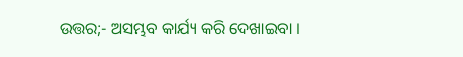ଉତ୍ତର;- ଅସମ୍ଭବ କାର୍ଯ୍ୟ କରି ଦେଖାଇବା ।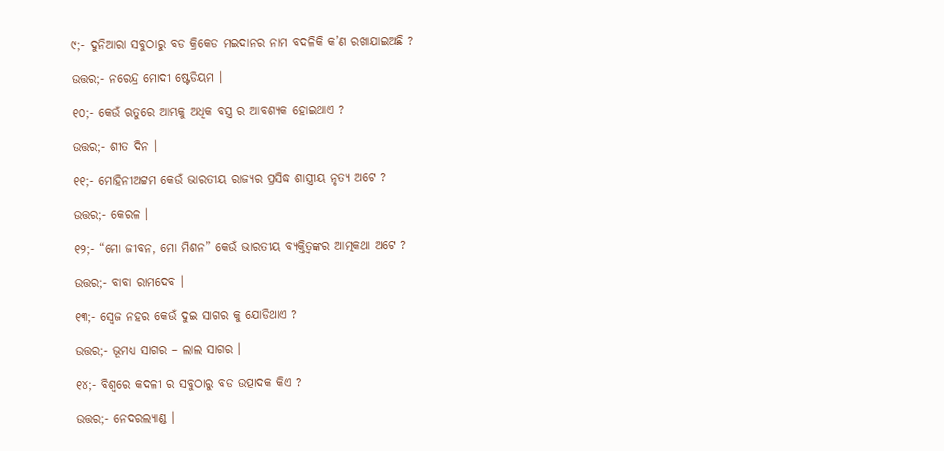୯;- ଦୁନିଆରା ସବୁଠାରୁ ବଡ କ୍ରିକେଡ ମଇଦାନର ନାମ ବଦଳିକି କ’ଣ ରଖାଯାଇଅଛି ?

ଉତ୍ତର;- ନରେନ୍ଦ୍ର ମୋଦୀ ଷ୍ଟେଡିୟମ ।

୧୦;- କେଉଁ ଋତୁରେ ଆମ୍ଭକୁ ଅଧିକ ବସ୍ତ୍ର ର ଆବଶ୍ୟକ ହୋଇଥାଏ ?

ଉତ୍ତର;- ଶୀତ ଦିନ ।

୧୧;- ମୋହିନୀଅଟ୍ଟମ କେଉଁ ଭାରତୀୟ ରାଜ୍ୟର ପ୍ରସିଦ୍ଧ ଶାସ୍ତ୍ରୀୟ ନୃତ୍ୟ ଅଟେ ?

ଉତ୍ତର;- କେରଳ ।

୧୨;- “ମୋ ଜୀବନ, ମୋ ମିଶନ” କେଉଁ ଭାରତୀୟ ବ୍ୟକ୍ତିତ୍ଵଙ୍କର ଆତ୍ମକଥା ଅଟେ ?

ଉତ୍ତର;- ବାବା ରାମଦେବ ।

୧୩;- ସ୍ଵେଜ ନହର କେଉଁ ଦୁଇ ସାଗର କୁ ଯୋଡିଥାଏ ?

ଉତ୍ତର;- ଭୂମଧ୍ୟ ସାଗର – ଲାଲ ସାଗର ।

୧୪;- ବିଶ୍ଵରେ କଦଳୀ ର ସବୁଠାରୁ ବଡ ଉତ୍ପାଦକ କିଏ ?

ଉତ୍ତର;- ନେଦରଲ୍ୟାଣ୍ଡ ।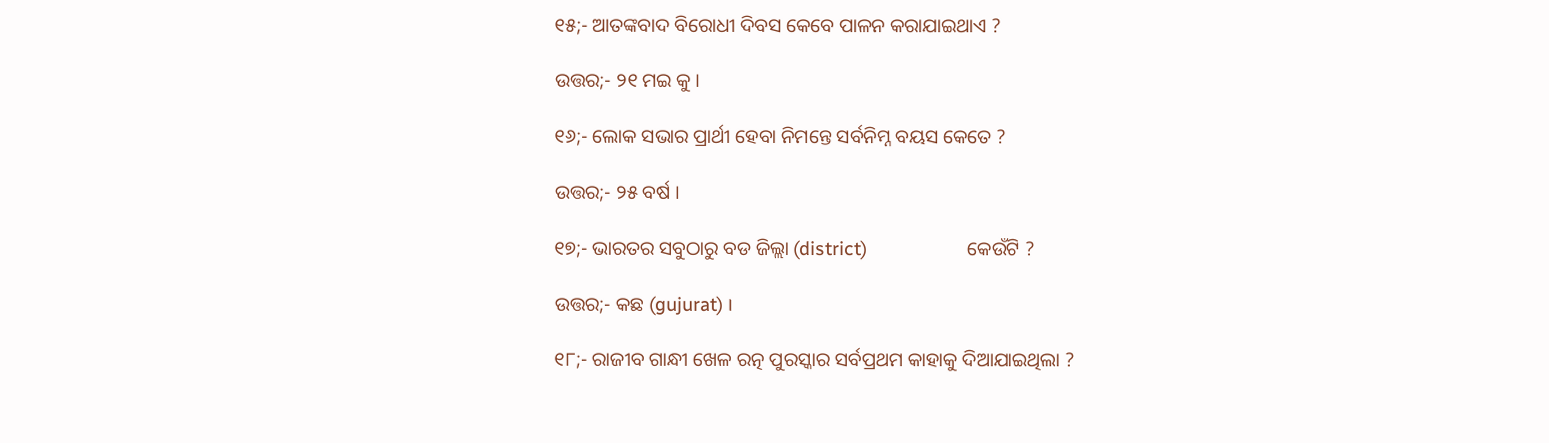୧୫;- ଆତଙ୍କବାଦ ବିରୋଧୀ ଦିବସ କେବେ ପାଳନ କରାଯାଇଥାଏ ?

ଉତ୍ତର;- ୨୧ ମଇ କୁ ।

୧୬;- ଲୋକ ସଭାର ପ୍ରାର୍ଥୀ ହେବା ନିମନ୍ତେ ସର୍ବନିମ୍ନ ବୟସ କେତେ ?

ଉତ୍ତର;- ୨୫ ବର୍ଷ ।

୧୭;- ଭାରତର ସବୁଠାରୁ ବଡ ଜିଲ୍ଲା (district)                    କେଉଁଟି ?

ଉତ୍ତର;- କଛ (gujurat) ।

୧୮;- ରାଜୀବ ଗାନ୍ଧୀ ଖେଳ ରତ୍ନ ପୁରସ୍କାର ସର୍ବପ୍ରଥମ କାହାକୁ ଦିଆଯାଇଥିଲା ?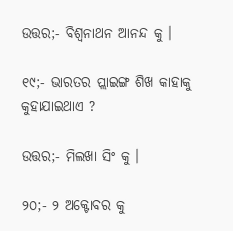ଉତ୍ତର;- ବିଶ୍ଵନାଥନ ଆନନ୍ଦ କୁ ।

୧୯;- ଭାରତର ପ୍ଲାଇଙ୍ଗ ଶିଖ କାହାକୁ କୁହାଯାଇଥାଏ ?

ଉତ୍ତର;- ମିଲଖା ସିଂ କୁ ।

୨୦;- ୨ ଅକ୍ଟୋବର କୁ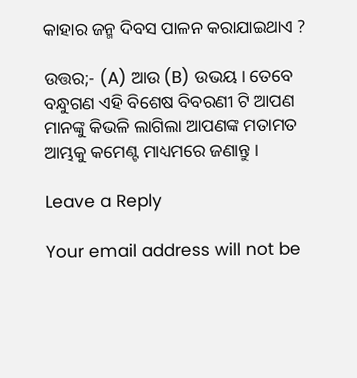କାହାର ଜନ୍ମ ଦିବସ ପାଳନ କରାଯାଇଥାଏ ?

ଉତ୍ତର;- (A) ଆଉ (B) ଉଭୟ । ତେବେ ବନ୍ଧୁଗଣ ଏହି ବିଶେଷ ବିବରଣୀ ଟି ଆପଣ ମାନଙ୍କୁ କିଭଳି ଲାଗିଲା ଆପଣଙ୍କ ମତାମତ ଆମ୍ଭକୁ କମେଣ୍ଟ ମାଧ୍ୟମରେ ଜଣାନ୍ତୁ ।

Leave a Reply

Your email address will not be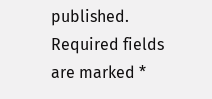published. Required fields are marked *